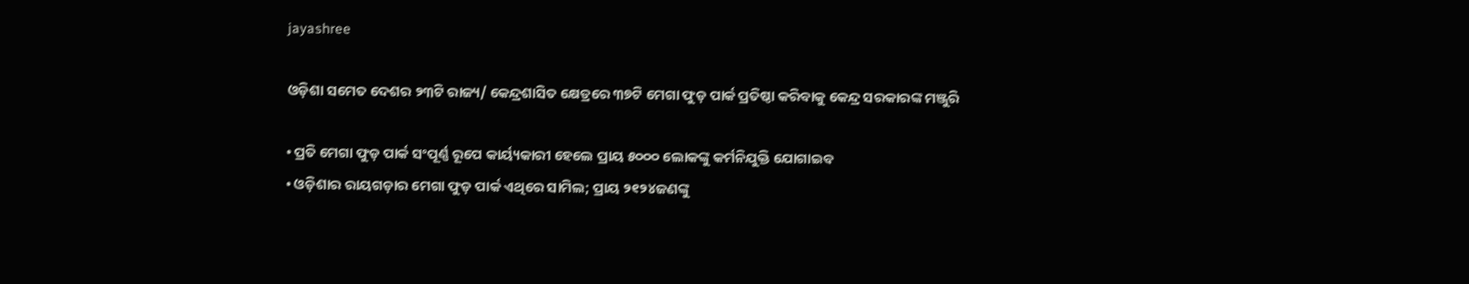jayashree

ଓଡ଼ିଶା ସମେତ ଦେଶର ୨୩ଟି ରାଜ୍ୟ/ କେନ୍ଦ୍ରଶାସିତ କ୍ଷେତ୍ରରେ ୩୭ଟି ମେଗା ଫୁଡ଼ ପାର୍କ ପ୍ରତିଷ୍ଠା କରିବାକୁ କେନ୍ଦ୍ର ସରକାରଙ୍କ ମଞ୍ଜୁରି

• ପ୍ରତି ମେଗା ଫୁଡ଼ ପାର୍କ ସଂପୂର୍ଣ୍ଣ ରୂପେ କାର୍ୟ୍ୟକାରୀ ହେଲେ ପ୍ରାୟ ୫୦୦୦ ଲୋକଙ୍କୁ କର୍ମନିଯୁକ୍ତି ଯୋଗାଇବ
• ଓଡ଼ିଶାର ରାୟଗଡ଼ାର ମେଗା ଫୁଡ଼ ପାର୍କ ଏଥିରେ ସାମିଲ; ପ୍ରାୟ ୨୧୨୪ଜଣଙ୍କୁ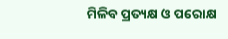ମିଳିବ ପ୍ରତ୍ୟକ୍ଷ ଓ ପରୋକ୍ଷ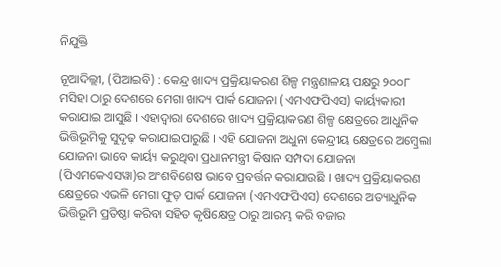ନିଯୁକ୍ତି

ନୂଆଦିଲ୍ଲୀ, (ପିଆଇବି) : କେନ୍ଦ୍ର ଖାଦ୍ୟ ପ୍ରକ୍ରିୟାକରଣ ଶିଳ୍ପ ମନ୍ତ୍ରଣାଳୟ ପକ୍ଷରୁ ୨୦୦୮ ମସିହା ଠାରୁ ଦେଶରେ ମେଗା ଖାଦ୍ୟ ପାର୍କ ଯୋଜନା (ଏମଏଫପିଏସ) କାର୍ୟ୍ୟକାରୀ କରାଯାଇ ଆସୁଛି । ଏହାଦ୍ୱାରା ଦେଶରେ ଖାଦ୍ୟ ପ୍ରକ୍ରିୟାକରଣ ଶିଳ୍ପ କ୍ଷେତ୍ରରେ ଆଧୁନିକ ଭିତ୍ତିଭୂମିକୁ ସୁଦୃଢ଼ କରାଯାଇପାରୁଛି । ଏହି ଯୋଜନା ଅଧୁନା କେନ୍ଦ୍ରୀୟ କ୍ଷେତ୍ରରେ ଅମ୍ବ୍ରେଲା ଯୋଜନା ଭାବେ କାର୍ୟ୍ୟ କରୁଥିବା ପ୍ରଧାନମନ୍ତ୍ରୀ କିଷାନ ସମ୍ପଦା ଯୋଜନା (ପିଏମକେଏସୱା)ର ଅଂଶବିଶେଷ ଭାବେ ପ୍ରବର୍ତ୍ତନ କରାଯାଉଛି । ଖାଦ୍ୟ ପ୍ରକ୍ରିୟାକରଣ କ୍ଷେତ୍ରରେ ଏଭଳି ମେଗା ଫୁଡ଼ ପାର୍କ ଯୋଜନା (ଏମଏଫପିଏସ) ଦେଶରେ ଅତ୍ୟାଧୁନିକ ଭିତ୍ତିଭୂମି ପ୍ରତିଷ୍ଠା କରିବା ସହିତ କୃଷିକ୍ଷେତ୍ର ଠାରୁ ଆରମ୍ଭ କରି ବଜାର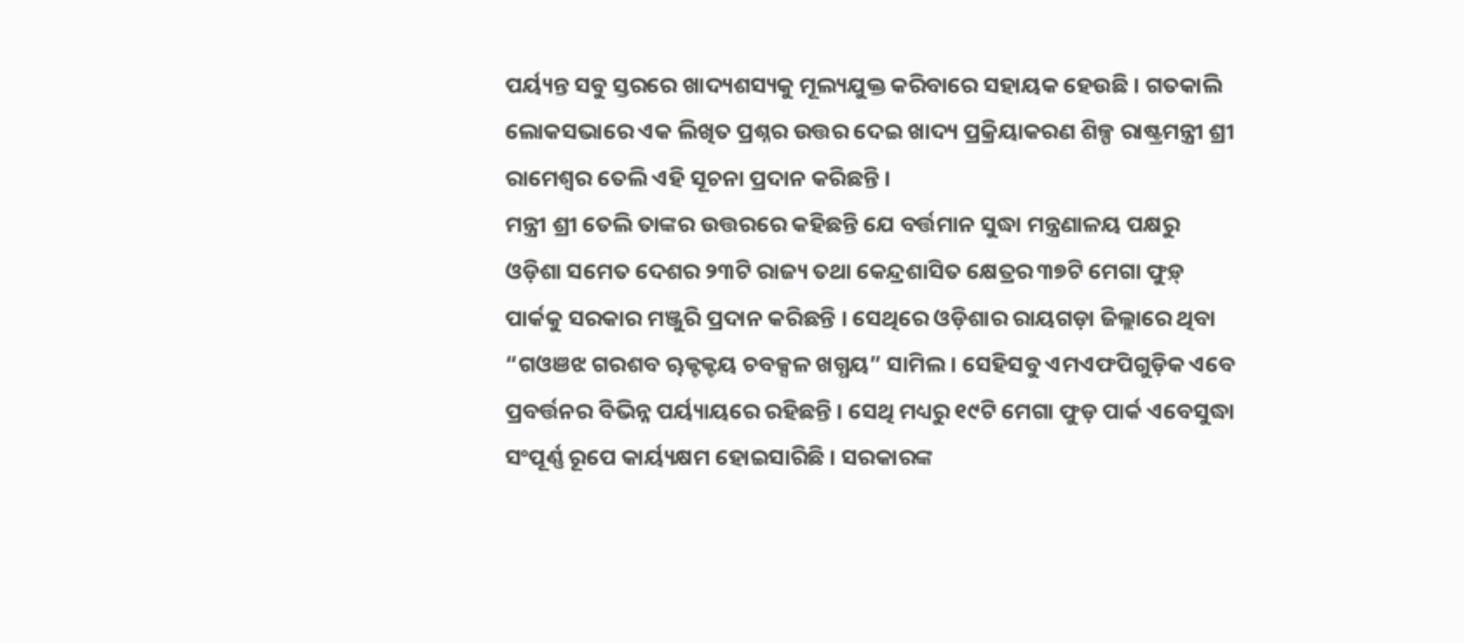ପର୍ୟ୍ୟନ୍ତ ସବୁ ସ୍ତରରେ ଖାଦ୍ୟଶସ୍ୟକୁ ମୂଲ୍ୟଯୁକ୍ତ କରିବାରେ ସହାୟକ ହେଉଛି । ଗତକାଲି ଲୋକସଭାରେ ଏକ ଲିଖିତ ପ୍ରଶ୍ନର ଉତ୍ତର ଦେଇ ଖାଦ୍ୟ ପ୍ରକ୍ରିୟାକରଣ ଶିଳ୍ପ ରାଷ୍ଟ୍ରମନ୍ତ୍ରୀ ଶ୍ରୀ ରାମେଶ୍ୱର ତେଲି ଏହି ସୂଚନା ପ୍ରଦାନ କରିଛନ୍ତି ।
ମନ୍ତ୍ରୀ ଶ୍ରୀ ତେଲି ତାଙ୍କର ଉତ୍ତରରେ କହିଛନ୍ତି ଯେ ବର୍ତ୍ତମାନ ସୁଦ୍ଧା ମନ୍ତ୍ରଣାଳୟ ପକ୍ଷରୁ ଓଡ଼ିଶା ସମେତ ଦେଶର ୨୩ଟି ରାଜ୍ୟ ତଥା କେନ୍ଦ୍ରଶାସିତ କ୍ଷେତ୍ରର ୩୭ଟି ମେଗା ଫୁଡ଼୍‌ ପାର୍କକୁ ସରକାର ମଞ୍ଜୁରି ପ୍ରଦାନ କରିଛନ୍ତି । ସେଥିରେ ଓଡ଼ିଶାର ରାୟଗଡ଼ା ଜିଲ୍ଲାରେ ଥିବା “ଗଓଞଝ ଗରଶବ ୠକ୍ଟକ୍ଟୟ ଚବକ୍ସଳ ଖଗ୍ଧୟ” ସାମିଲ । ସେହିସବୁ ଏମଏଫପିଗୁଡ଼ିକ ଏବେ ପ୍ରବର୍ତ୍ତନର ବିଭିନ୍ନ ପର୍ୟ୍ୟାୟରେ ରହିଛନ୍ତି । ସେଥି ମଧ୍ୟରୁ ୧୯ଟି ମେଗା ଫୁଡ଼ ପାର୍କ ଏବେସୁଦ୍ଧା ସଂପୂର୍ଣ୍ଣ ରୂପେ କାର୍ୟ୍ୟକ୍ଷମ ହୋଇସାରିଛି । ସରକାରଙ୍କ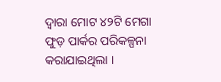ଦ୍ୱାରା ମୋଟ ୪୨ଟି ମେଗା ଫୁଡ଼ ପାର୍କର ପରିକଳ୍ପନା କରାଯାଇଥିଲା ।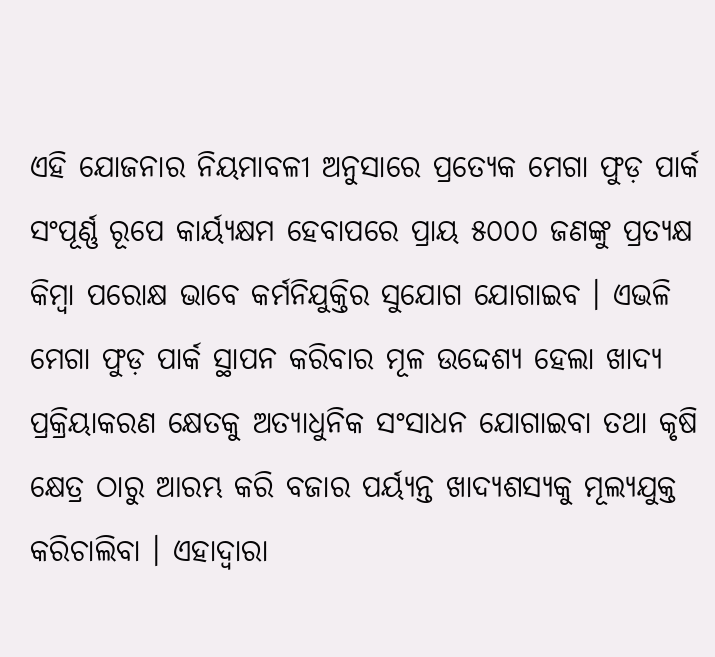ଏହି ଯୋଜନାର ନିୟମାବଳୀ ଅନୁସାରେ ପ୍ରତ୍ୟେକ ମେଗା ଫୁଡ଼ ପାର୍କ ସଂପୂର୍ଣ୍ଣ ରୂପେ କାର୍ୟ୍ୟକ୍ଷମ ହେବାପରେ ପ୍ରାୟ ୫୦୦୦ ଜଣଙ୍କୁ ପ୍ରତ୍ୟକ୍ଷ କିମ୍ବା ପରୋକ୍ଷ ଭାବେ କର୍ମନିଯୁକ୍ତିର ସୁଯୋଗ ଯୋଗାଇବ । ଏଭଳି ମେଗା ଫୁଡ଼ ପାର୍କ ସ୍ଥାପନ କରିବାର ମୂଳ ଉଦ୍ଦେଶ୍ୟ ହେଲା ଖାଦ୍ୟ ପ୍ରକ୍ରିୟାକରଣ କ୍ଷେତକୁ ଅତ୍ୟାଧୁନିକ ସଂସାଧନ ଯୋଗାଇବା ତଥା କୃଷି କ୍ଷେତ୍ର ଠାରୁ ଆରମ୍ଭ କରି ବଜାର ପର୍ୟ୍ୟନ୍ତ ଖାଦ୍ୟଶସ୍ୟକୁ ମୂଲ୍ୟଯୁକ୍ତ କରିଚାଲିବା । ଏହାଦ୍ୱାରା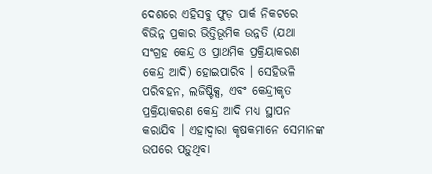ଦେଶରେ ଏହିସବୁ ଫୁଡ଼ ପାର୍କ ନିକଟରେ ବିଭିନ୍ନ ପ୍ରକାର ଭିତ୍ତିଭୂମିକ ଉନ୍ନତି (ଯଥା ସଂଗ୍ରହ କେନ୍ଦ୍ର ଓ ପ୍ରାଥମିକ ପ୍ରକ୍ରିୟାକରଣ କେନ୍ଦ୍ର ଆଦି) ହୋଇପାରିବ । ସେହିଭଳି ପରିବହନ, ଲଜିଷ୍ଟିକ୍ସ, ଏବଂ କେନ୍ଦ୍ରୀକୃତ ପ୍ରକ୍ରିୟାକରଣ କେନ୍ଦ୍ର ଆଦି ମଧ୍ୟ ସ୍ଥାପନ କରାଯିବ । ଏହାଦ୍ୱାରା କୃଷକମାନେ ସେମାନଙ୍କ ଉପରେ ପଡ଼ୁଥିବା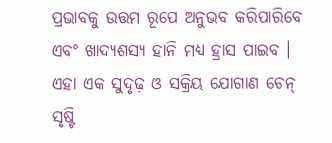ପ୍ରଭାବକୁ ଉତ୍ତମ ରୂପେ ଅନୁଭବ କରିପାରିବେ ଏବଂ ଖାଦ୍ୟଶସ୍ୟ ହାନି ମଧ୍ୟ ହ୍ରାସ ପାଇବ । ଏହା ଏକ ସୁଦୃଢ଼ ଓ ସକ୍ରିୟ ଯୋଗାଣ ଚେନ୍‌ ସୃଷ୍ଟି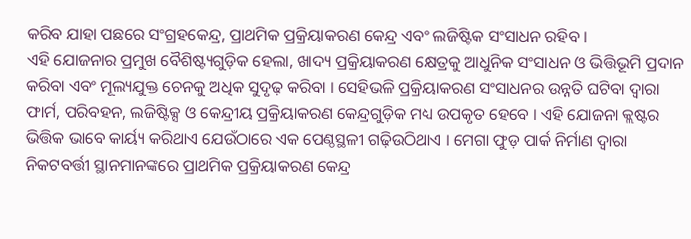କରିବ ଯାହା ପଛରେ ସଂଗ୍ରହକେନ୍ଦ୍ର, ପ୍ରାଥମିକ ପ୍ରକ୍ରିୟାକରଣ କେନ୍ଦ୍ର ଏବଂ ଲଜିଷ୍ଟିକ ସଂସାଧନ ରହିବ ।
ଏହି ଯୋଜନାର ପ୍ରମୁଖ ବୈଶିଷ୍ଟ୍ୟଗୁଡ଼ିକ ହେଲା, ଖାଦ୍ୟ ପ୍ରକ୍ରିୟାକରଣ କ୍ଷେତ୍ରକୁ ଆଧୁନିକ ସଂସାଧନ ଓ ଭିତ୍ତିଭୂମି ପ୍ରଦାନ କରିବା ଏବଂ ମୂଲ୍ୟଯୁକ୍ତ ଚେନକୁ ଅଧିକ ସୁଦୃଢ଼ କରିବା । ସେହିଭଳି ପ୍ରକ୍ରିୟାକରଣ ସଂସାଧନର ଉନ୍ନତି ଘଟିବା ଦ୍ୱାରା ଫାର୍ମ, ପରିବହନ, ଲଜିଷ୍ଟିକ୍ସ ଓ କେନ୍ଦ୍ରୀୟ ପ୍ରକ୍ରିୟାକରଣ କେନ୍ଦ୍ରଗୁଡ଼ିକ ମଧ୍ୟ ଉପକୃତ ହେବେ । ଏହି ଯୋଜନା କ୍ଲଷ୍ଟର ଭିତ୍ତିକ ଭାବେ କାର୍ୟ୍ୟ କରିଥାଏ ଯେଉଁଠାରେ ଏକ ପେଣ୍ଠସ୍ଥଳୀ ଗଢ଼ିଉଠିଥାଏ । ମେଗା ଫୁଡ଼ ପାର୍କ ନିର୍ମାଣ ଦ୍ୱାରା ନିକଟବର୍ତ୍ତୀ ସ୍ଥାନମାନଙ୍କରେ ପ୍ରାଥମିକ ପ୍ରକ୍ରିୟାକରଣ କେନ୍ଦ୍ର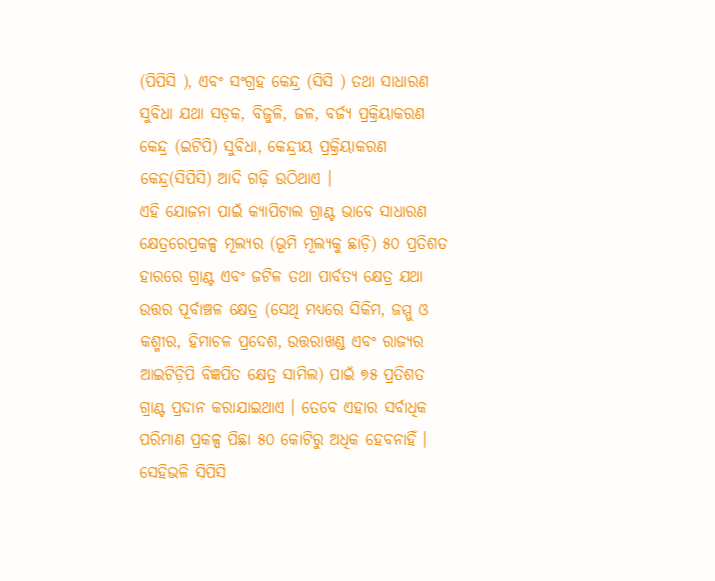(ପିପିସି ), ଏବଂ ସଂଗ୍ରହ କେନ୍ଦ୍ର (ସିସି ) ତଥା ସାଧାରଣ ସୁବିଧା ଯଥା ସଡ଼କ, ବିଜୁଳି, ଜଳ, ବର୍ଜ୍ୟ ପ୍ରକ୍ରିୟାକରଣ କେନ୍ଦ୍ର (ଇଟିପି) ସୁବିଧା, କେନ୍ଦ୍ରୀୟ ପ୍ରକ୍ରିୟାକରଣ କେନ୍ଦ୍ର(ସିପିସି) ଆଦି ଗଢ଼ି ଉଠିଥାଏ ।
ଏହି ଯୋଜନା ପାଇଁ କ୍ୟାପିଟାଲ ଗ୍ରାଣ୍ଟ ଭାବେ ସାଧାରଣ କ୍ଷେତ୍ରରେପ୍ରକଳ୍ପ ମୂଲ୍ୟର (ଭୂମି ମୂଲ୍ୟକୁ ଛାଡ଼ି) ୫୦ ପ୍ରତିଶତ ହାରରେ ଗ୍ରାଣ୍ଟ ଏବଂ ଜଟିଳ ତଥା ପାର୍ବତ୍ୟ କ୍ଷେତ୍ର ଯଥା ଉତ୍ତର ପୂର୍ବାଞ୍ଚଳ କ୍ଷେତ୍ର (ସେଥି ମଧ୍ୟରେ ସିକିମ, ଜମ୍ମୁ ଓ କଶ୍ମୀର, ହିମାଚଳ ପ୍ରଦେଶ, ଉତ୍ତରାଖଣ୍ଡ ଏବଂ ରାଜ୍ୟର ଆଇଟିଡ଼ିପି ବିଜ୍ଞପିତ କ୍ଷେତ୍ର ସାମିଲ) ପାଇଁ ୭୫ ପ୍ରତିଶତ ଗ୍ରାଣ୍ଟ ପ୍ରଦାନ କରାଯାଇଥାଏ । ତେବେ ଏହାର ସର୍ବାଧିକ ପରିମାଣ ପ୍ରକଳ୍ପ ପିଛା ୫୦ କୋଟିରୁ ଅଧିକ ହେବନାହିଁ ।
ସେହିଭଳି ସିପିସି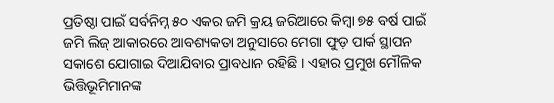ପ୍ରତିଷ୍ଠା ପାଇଁ ସର୍ବନିମ୍ନ ୫୦ ଏକର ଜମି କ୍ରୟ ଜରିଆରେ କିମ୍ବା ୭୫ ବର୍ଷ ପାଇଁ ଜମି ଲିଜ୍‌ ଆକାରରେ ଆବଶ୍ୟକତା ଅନୁସାରେ ମେଗା ଫୁଡ଼ ପାର୍କ ସ୍ଥାପନ ସକାଶେ ଯୋଗାଇ ଦିଆଯିବାର ପ୍ରାବଧାନ ରହିଛି । ଏହାର ପ୍ରମୁଖ ମୌଳିକ ଭିତ୍ତିଭୂମିମାନଙ୍କ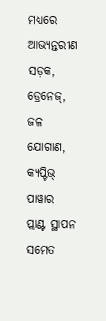ମଧ୍ୟରେ ଆଭ୍ୟନ୍ତରୀଣ ସଡ଼କ, ଡ୍ରେନେଜ୍‌, ଜଳ ଯୋଗାଣ, କ୍ୟପ୍ଟିଭ୍‌ ପାୱାର ପ୍ଲାଣ୍ଟ ସ୍ଥାପନ ସମେତ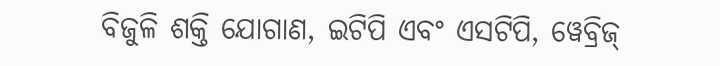ବିଜୁଳି ଶକ୍ତି ଯୋଗାଣ, ଇଟିପି ଏବଂ ଏସଟିପି, ୱେବ୍ରିଜ୍‌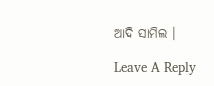ଆଦି ସାମିଲ ।

Leave A Reply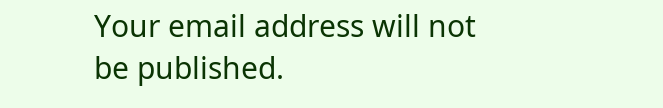Your email address will not be published.